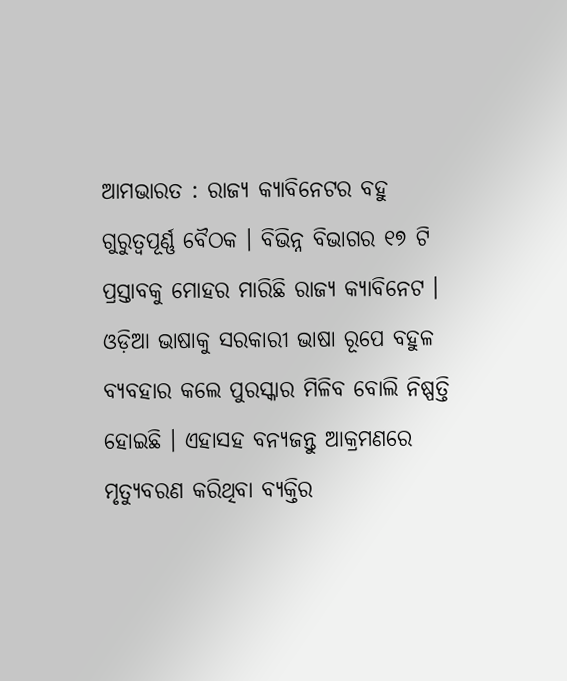ଆମଭାରତ : ରାଜ୍ୟ କ୍ୟାବିନେଟର ବହୁ ଗୁରୁତ୍ବପୂର୍ଣ୍ଣ ବୈଠକ । ବିଭିନ୍ନ ବିଭାଗର ୧୭ ଟି ପ୍ରସ୍ତାବକୁ ମୋହର ମାରିଛି ରାଜ୍ୟ କ୍ୟାବିନେଟ । ଓଡ଼ିଆ ଭାଷାକୁ ସରକାରୀ ଭାଷା ରୂପେ ବହୁଳ ବ୍ୟବହାର କଲେ ପୁରସ୍କାର ମିଳିବ ବୋଲି ନିଷ୍ପତ୍ତି ହୋଇଛି । ଏହାସହ ବନ୍ୟଜନ୍ତୁ ଆକ୍ରମଣରେ ମୃତ୍ୟୁବରଣ କରିଥିବା ବ୍ୟକ୍ତିର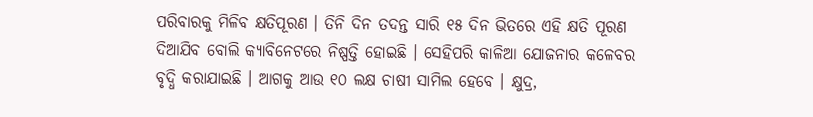ପରିବାରକୁ ମିଳିବ କ୍ଷତିପୂରଣ । ତିନି ଦିନ ତଦନ୍ତ ସାରି ୧୫ ଦିନ ଭିତରେ ଏହି କ୍ଷତି ପୂରଣ ଦିଆଯିବ ବୋଲି କ୍ୟାବିନେଟରେ ନିଷ୍ପତ୍ତି ହୋଇଛି । ସେହିପରି କାଳିଆ ଯୋଜନାର କଳେବର ବୃଦ୍ଧି କରାଯାଇଛି । ଆଗକୁ ଆଉ ୧୦ ଲକ୍ଷ ଚାଷୀ ସାମିଲ ହେବେ । କ୍ଷୁଦ୍ର,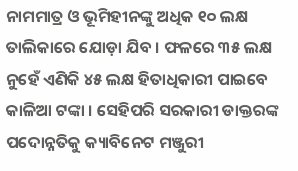ନାମମାତ୍ର ଓ ଭୂମିହୀନଙ୍କୁ ଅଧିକ ୧୦ ଲକ୍ଷ ତାଲିକାରେ ଯୋଡ଼ା ଯିବ । ଫଳରେ ୩୫ ଲକ୍ଷ ନୁହେଁ ଏଣିକି ୪୫ ଲକ୍ଷ ହିତାଧିକାରୀ ପାଇବେ କାଳିଆ ଟଙ୍କା । ସେହିପରି ସରକାରୀ ଡାକ୍ତରଙ୍କ ପଦୋନ୍ନତିକୁ କ୍ୟାବିନେଟ ମଞ୍ଜୁରୀ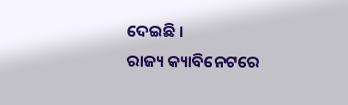ଦେଇଛି ।
ରାଜ୍ୟ କ୍ୟାବିନେଟରେ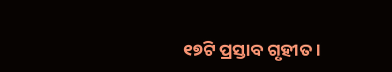୧୭ଟି ପ୍ରସ୍ତାବ ଗୃହୀତ ।